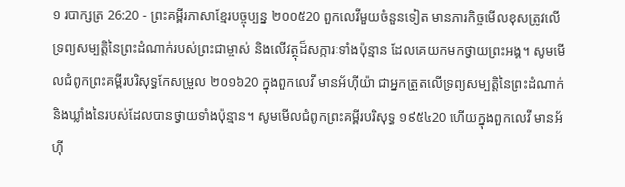១ របាក្សត្រ 26:20 - ព្រះគម្ពីរភាសាខ្មែរបច្ចុប្បន្ន ២០០៥20 ពួកលេវីមួយចំនួនទៀត មានភារកិច្ចមើលខុសត្រូវលើទ្រព្យសម្បត្តិនៃព្រះដំណាក់របស់ព្រះជាម្ចាស់ និងលើវត្ថុដ៏សក្ការៈទាំងប៉ុន្មាន ដែលគេយកមកថ្វាយព្រះអង្គ។ សូមមើលជំពូកព្រះគម្ពីរបរិសុទ្ធកែសម្រួល ២០១៦20 ក្នុងពួកលេវី មានអ័ហ៊ីយ៉ា ជាអ្នកត្រួតលើទ្រព្យសម្បត្តិនៃព្រះដំណាក់ និងឃ្លាំងនៃរបស់ដែលបានថ្វាយទាំងប៉ុន្មាន។ សូមមើលជំពូកព្រះគម្ពីរបរិសុទ្ធ ១៩៥៤20 ហើយក្នុងពួកលេវី មានអ័ហ៊ី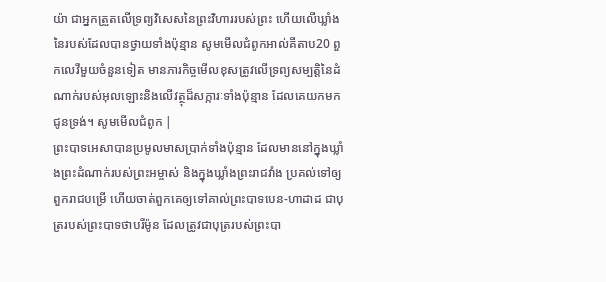យ៉ា ជាអ្នកត្រួតលើទ្រព្យវិសេសនៃព្រះវិហាររបស់ព្រះ ហើយលើឃ្លាំងនៃរបស់ដែលបានថ្វាយទាំងប៉ុន្មាន សូមមើលជំពូកអាល់គីតាប20 ពួកលេវីមួយចំនួនទៀត មានភារកិច្ចមើលខុសត្រូវលើទ្រព្យសម្បត្តិនៃដំណាក់របស់អុលឡោះនិងលើវត្ថុដ៏សក្ការៈទាំងប៉ុន្មាន ដែលគេយកមកជូនទ្រង់។ សូមមើលជំពូក |
ព្រះបាទអេសាបានប្រមូលមាសប្រាក់ទាំងប៉ុន្មាន ដែលមាននៅក្នុងឃ្លាំងព្រះដំណាក់របស់ព្រះអម្ចាស់ និងក្នុងឃ្លាំងព្រះរាជវាំង ប្រគល់ទៅឲ្យពួករាជបម្រើ ហើយចាត់ពួកគេឲ្យទៅគាល់ព្រះបាទបេន-ហាដាដ ជាបុត្ររបស់ព្រះបាទថាបរីម៉ូន ដែលត្រូវជាបុត្ររបស់ព្រះបា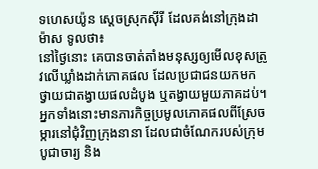ទហេសយ៉ូន ស្ដេចស្រុកស៊ីរី ដែលគង់នៅក្រុងដាម៉ាស ទូលថា៖
នៅថ្ងៃនោះ គេបានចាត់តាំងមនុស្សឲ្យមើលខុសត្រូវលើឃ្លាំងដាក់ភោគផល ដែលប្រជាជនយកមកថ្វាយជាតង្វាយផលដំបូង ឬតង្វាយមួយភាគដប់។ អ្នកទាំងនោះមានភារកិច្ចប្រមូលភោគផលពីស្រែចម្ការនៅជុំវិញក្រុងនានា ដែលជាចំណែករបស់ក្រុមបូជាចារ្យ និង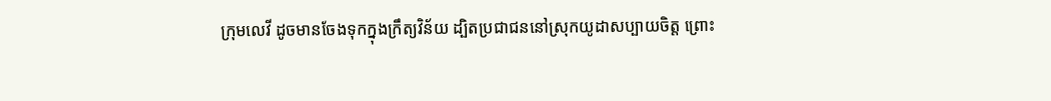ក្រុមលេវី ដូចមានចែងទុកក្នុងក្រឹត្យវិន័យ ដ្បិតប្រជាជននៅស្រុកយូដាសប្បាយចិត្ត ព្រោះ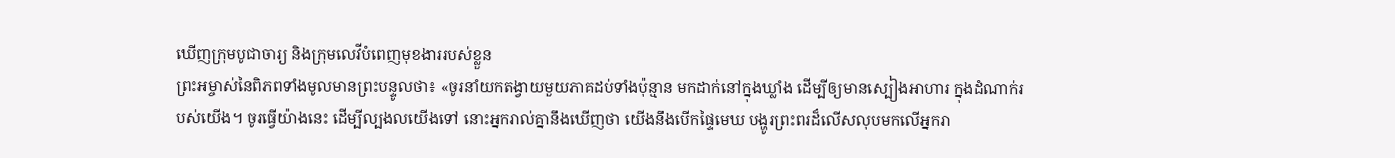ឃើញក្រុមបូជាចារ្យ និងក្រុមលេវីបំពេញមុខងាររបស់ខ្លួន
ព្រះអម្ចាស់នៃពិភពទាំងមូលមានព្រះបន្ទូលថា៖ «ចូរនាំយកតង្វាយមួយភាគដប់ទាំងប៉ុន្មាន មកដាក់នៅក្នុងឃ្លាំង ដើម្បីឲ្យមានស្បៀងអាហារ ក្នុងដំណាក់របស់យើង។ ចូរធ្វើយ៉ាងនេះ ដើម្បីល្បងលយើងទៅ នោះអ្នករាល់គ្នានឹងឃើញថា យើងនឹងបើកផ្ទៃមេឃ បង្ហូរព្រះពរដ៏លើសលុបមកលើអ្នករា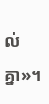ល់គ្នា»។